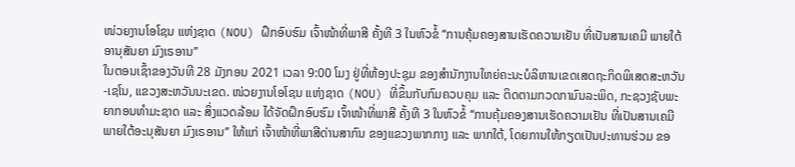ໜ່ວຍງານໂອໂຊນ ແຫ່ງຊາດ (NOU) ຝຶກອົບຮົມ ເຈົ້າໜ້າທີ່ພາສີ ຄັ້ງທີ 3 ໃນຫົວຂໍ້ ‘‘ການຄຸ້ມຄອງສານເຮັດຄວາມເຢັນ ທີ່ເປັນສານເຄມີ ພາຍໃຕ້ອານຸສັນຍາ ມົງເຣອານ’’
ໃນຕອນເຊົ້າຂອງວັນທີ 28 ມັງກອນ 2021 ເວລາ 9:00 ໂມງ ຢູ່ທີ່ຫ້ອງປະຊຸມ ຂອງສຳນັກງານໃຫຍ່ຄະນະບໍລິຫານເຂດເສດຖະກິດພິເສດສະຫວັນ-ເຊໂນ, ແຂວງສະຫວັນນະເຂດ. ໜ່ວຍງານໂອໂຊນ ແຫ່ງຊາດ (NOU) ທີ່ຂຶ້ນກັບກົມຄວບຄຸມ ແລະ ຕິດຕາມກວດກາມົນລະພິດ, ກະຊວງຊັບພະຍາກອນທໍາມະຊາດ ແລະ ສິ່ງແວດລ້ອມ ໄດ້ຈັດຝຶກອົບຮົມ ເຈົ້າໜ້າທີ່ພາສີ ຄັ້ງທີ 3 ໃນຫົວຂໍ້ ‘‘ການຄຸ້ມຄອງສານເຮັດຄວາມເຢັນ ທີ່ເປັນສານເຄມີ ພາຍໃຕ້ອະນຸສັນຍາ ມົງເຣອານ’’ ໃຫ້ແກ່ ເຈົ້າໜ້າທີ່ພາສີດ່ານສາກົນ ຂອງແຂວງພາກກາງ ແລະ ພາກໃຕ້, ໂດຍການໃຫ້ກຽດເປັນປະທານຮ່ວມ ຂອ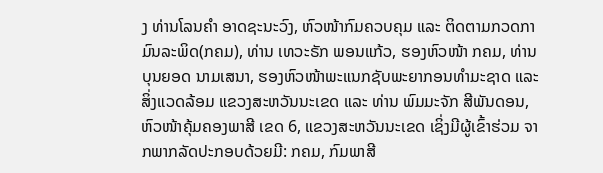ງ ທ່ານໂລນຄຳ ອາດຊະນະວົງ, ຫົວໜ້າກົມຄວບຄຸມ ແລະ ຕິດຕາມກວດກາມົນລະພິດ(ກຄມ), ທ່ານ ເທວະຣັກ ພອນແກ້ວ, ຮອງຫົວໜ້າ ກຄມ, ທ່ານ ບຸນຍອດ ນາມເສນາ, ຮອງຫົວໜ້າພະແນກຊັບພະຍາກອນທຳມະຊາດ ແລະ ສິ່ງແວດລ້ອມ ແຂວງສະຫວັນນະເຂດ ແລະ ທ່ານ ພົມມະຈັກ ສີພັນດອນ, ຫົວໜ້າຄຸ້ມຄອງພາສີ ເຂດ 6, ແຂວງສະຫວັນນະເຂດ ເຊິ່ງມີຜູ້ເຂົ້າຮ່ວມ ຈາກພາກລັດປະກອບດ້ວຍມີ: ກຄມ, ກົມພາສີ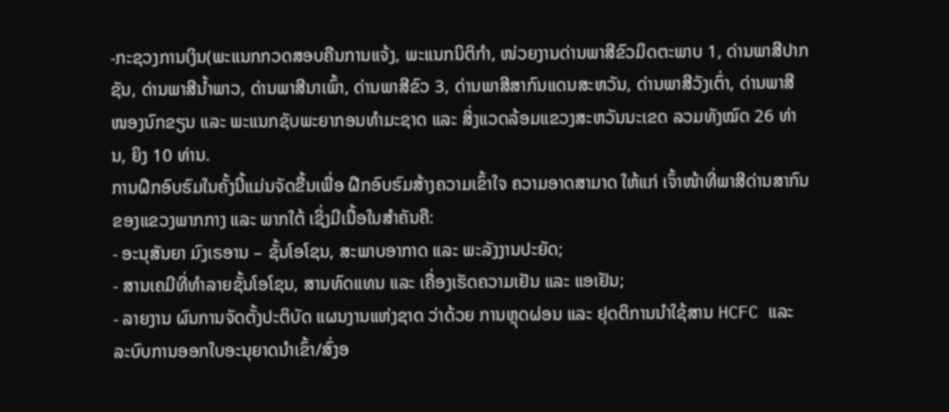-ກະຊວງການເງິນ(ພະແນກກວດສອບຄືນການແຈ້ງ, ພະແນກນິຕິກຳ, ໜ່ວຍງານດ່ານພາສີຂົວມິດຕະພາບ 1, ດ່ານພາສີປາກຊັນ, ດ່ານພາສີນໍ້າພາວ, ດ່ານພາສີນາເພົ້າ, ດ່ານພາສີຂົວ 3, ດ່ານພາສີສາກົນແດນສະຫວັນ, ດ່ານພາສີວັງເຕົ່າ, ດ່ານພາສີໜອງນົກຂຽນ ແລະ ພະແນກຊັບພະຍາກອນທຳມະຊາດ ແລະ ສິ່ງແວດລ້ອມແຂວງສະຫວັນນະເຂດ ລວມທັງໝົດ 26 ທ່ານ, ຍິງ 10 ທ່ານ.
ການຝຶກອົບຮົມໃນຄັ້ງນີ້ແມ່ນຈັດຂື້ນເພື່ອ ຝືກອົບຮົມສ້າງຄວາມເຂົ້າໃຈ ຄວາມອາດສາມາດ ໃຫ້ແກ່ ເຈົ້າໜ້າທີ່ພາສີດ່ານສາກົນ ຂອງແຂວງພາກກາງ ແລະ ພາກໃຕ້ ເຊິ່ງມີເນື້ອໃນສໍາຄັນຄື:
- ອະນຸສັນຍາ ມົງເຣອານ – ຊັ້ນໂອໂຊນ, ສະພາບອາກາດ ແລະ ພະລັງງານປະຍັດ;
- ສານເຄມີທີ່ທຳລາຍຊັ້ນໂອໂຊນ, ສານທົດແທນ ແລະ ເຄື່ອງເຮັດຄວາມເຢັນ ແລະ ແອເຢັນ;
- ລາຍງານ ຜົນການຈັດຕັ້ງປະຕິບັດ ແຜນງານແຫ່ງຊາດ ວ່າດ້ວຍ ການຫຼຸດຜ່ອນ ແລະ ຢຸດຕິການນຳໃຊ້ສານ HCFC ແລະ ລະບົບການອອກໃບອະນຸຍາດນໍາເຂົ້າ/ສົ່ງອ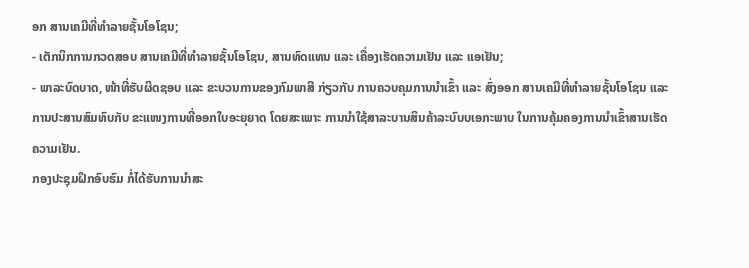ອກ ສານເຄມີທີ່ທຳລາຍຊັ້ນໂອໂຊນ;
- ເຕັກນິກການກວດສອບ ສານເຄມີທີ່ທຳລາຍຊັ້ນໂອໂຊນ, ສານທົດແທນ ແລະ ເຄື່ອງເຮັດຄວາມເຢັນ ແລະ ແອເຢັນ;
- ພາລະບົດບາດ, ໜ້າທີ່ຮັບຜິດຊອບ ແລະ ຂະບວນການຂອງກົມພາສີ ກ່ຽວກັບ ການຄວບຄຸມການນຳເຂົ້າ ແລະ ສົ່ງອອກ ສານເຄມີທີ່ທຳລາຍຊັ້ນໂອໂຊນ ແລະ ການປະສານສົມທົບກັບ ຂະແໜງການທີ່ອອກໃບອະຍຸຍາດ ໂດຍສະເພາະ ການນຳໃຊ້ສາລະບານສິນຄ້າລະບົບບເອກະພາບ ໃນການຄຸ້ມຄອງການນຳເຂົ້າສານເຮັດຄວາມເຢັນ.
ກອງປະຊຸມຝຶກອົບຮົມ ກໍ່ໄດ້ຮັບການນໍາສະ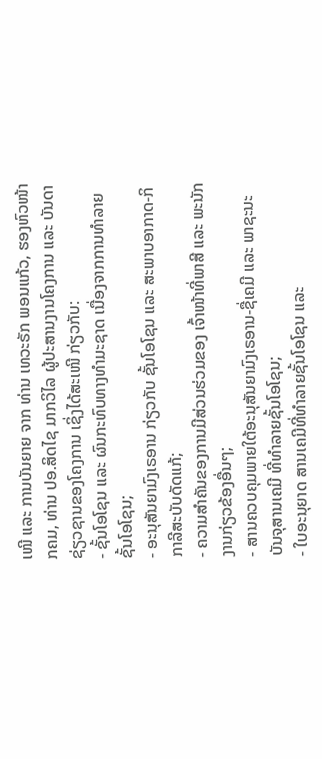ເໜີ ແລະ ການບັນຍາຍ ຈາກ ທ່ານ ເທວະຣັກ ພອນແກ້ວ, ຮອງຫົວໜ້າ ກຄມ, ທ່ານ ປອ.ສິດໄຊ ມາກວິໄລ ຜູ້ປະສານງານໂຄງການ ແລະ ບັນດາຊ່ຽວຊານຂອງໂຄງການ ເຊິ່ງໄດ້ສະເໜີ ກ່ຽວກັບ:
- ຊັ້ນໂອໂຊນ ແລະ ຜົນກະທົບທາງທຳມະຊາດ ເນື່ອງຈາກການທຳລາຍຊັ້ນໂອໂຊນ;
- ອະນຸສັນຍາມົງເຣອານ ກ່ຽວກັບ ຊັ້ນໂອໂຊນ ແລະ ສະພາບອາກາດ-ກິກາລີສະບັບດັດແກ້;
- ຄວາມສຳຄັນຂອງການມີສ່ວນຮ່ວມຂອງ ເຈົ້າໜ້າທີ່ພາສີ ແລະ ພະນັກງານກ່ຽວຂ້ອງອື່ນໆ;
- ສານຄວບຄຸມພາຍໃຕ້ອະນຸສັນຍາມົງເຣອານ-ຊື່ເຄມີ ແລະ ພາຊະນະບັນຈຸສານເຄມີ ທີ່ທຳລາຍຊັ້ນໂອໂຊນ;
- ໃບອະນຸຍາດ ສານເຄມີທີ່ທຳລາຍຊັ້ນໂອໂຊນ ແລະ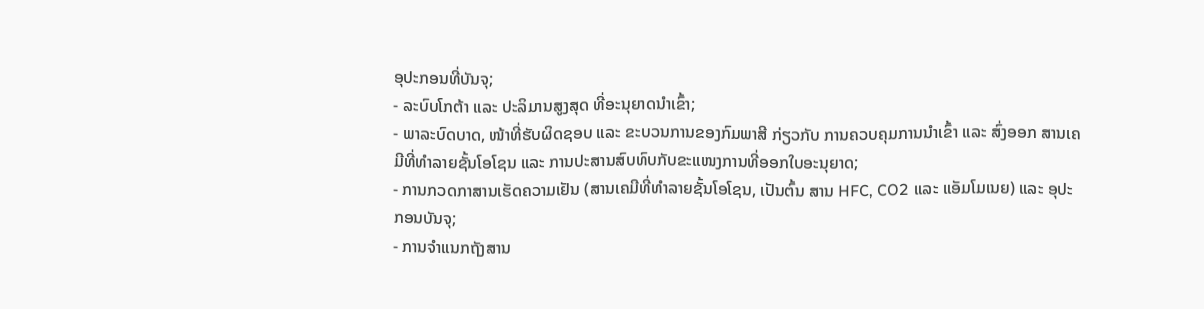ອຸປະກອນທີ່ບັນຈຸ;
- ລະບົບໂກຕ້າ ແລະ ປະລິມານສູງສຸດ ທີ່ອະນຸຍາດນຳເຂົ້າ;
- ພາລະບົດບາດ, ໜ້າທີ່ຮັບຜິດຊອບ ແລະ ຂະບວນການຂອງກົມພາສີ ກ່ຽວກັບ ການຄວບຄຸມການນຳເຂົ້າ ແລະ ສົ່ງອອກ ສານເຄມີທີ່ທຳລາຍຊັ້ນໂອໂຊນ ແລະ ການປະສານສົບທົບກັບຂະແໜງການທີ່ອອກໃບອະນຸຍາດ;
- ການກວດກາສານເຮັດຄວາມເຢັນ (ສານເຄມີທີ່ທຳລາຍຊັ້ນໂອໂຊນ, ເປັນຕົ້ນ ສານ HFC, CO2 ແລະ ແອັມໂມເນຍ) ແລະ ອຸປະກອນບັນຈຸ;
- ການຈຳແນກຖັງສານ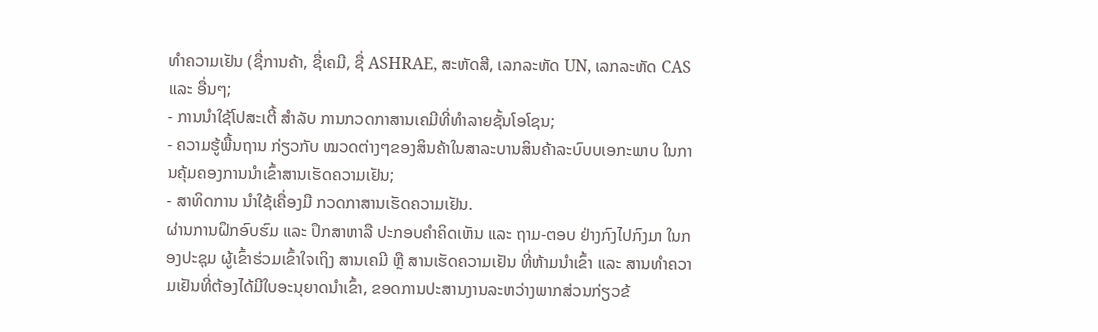ທຳຄວາມເຢັນ (ຊື່ການຄ້າ, ຊື່ເຄມີ, ຊື່ ASHRAE, ສະຫັດສີ, ເລກລະຫັດ UN, ເລກລະຫັດ CAS ແລະ ອື່ນໆ;
- ການນຳໃຊ້ໂປສະເຕີ້ ສຳລັບ ການກວດກາສານເຄມີທີ່ທຳລາຍຊັ້ນໂອໂຊນ;
- ຄວາມຮູ້ພື້ນຖານ ກ່ຽວກັບ ໝວດຕ່າງໆຂອງສິນຄ້າໃນສາລະບານສິນຄ້າລະບົບບເອກະພາບ ໃນການຄຸ້ມຄອງການນຳເຂົ້າສານເຮັດຄວາມເຢັນ;
- ສາທິດການ ນຳໃຊ້ເຄື່ອງມື ກວດກາສານເຮັດຄວາມເຢັນ.
ຜ່ານການຝຶກອົບຮົມ ແລະ ປຶກສາຫາລື ປະກອບຄຳຄິດເຫັນ ແລະ ຖາມ-ຕອບ ຢ່າງກົງໄປກົງມາ ໃນກອງປະຊຸມ ຜູ້ເຂົ້າຮ່ວມເຂົ້າໃຈເຖິງ ສານເຄມີ ຫຼື ສານເຮັດຄວາມເຢັນ ທີ່ຫ້າມນຳເຂົ້າ ແລະ ສານທຳຄວາມເຢັນທີ່ຕ້ອງໄດ້ມີໃບອະນຸຍາດນຳເຂົ້າ, ຂອດການປະສານງານລະຫວ່າງພາກສ່ວນກ່ຽວຂ້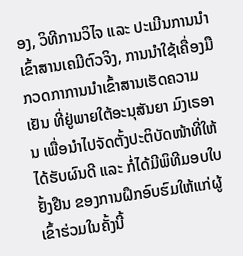ອງ, ວິທີການວິໄຈ ແລະ ປະເມີນການນຳເຂົ້າສານເຄມີຕົວຈິງ, ການນຳໃຊ້ເຄື່ອງມືກວດກາການນຳເຂົ້າສານເຮັດຄວາມເຢັນ ທີ່ຢູ່ພາຍໃຕ້ອະນຸສັນຍາ ມົງເຣອານ ເພື່ອນຳໄປຈັດຕັ້ງປະຕິບັດໜ້າທີ່ໃຫ້ໄດ້ຮັບຜົນດີ ແລະ ກໍ່ໄດ້ມີພິທີມອບໃບຢັ້ງຢືນ ຂອງການຝຶກອົບຮົມໃຫ້ແກ່ຜູ້ເຂົ້າຮ່ວມໃນຄັ້ງນີ້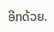ອີກດ້ວຍ.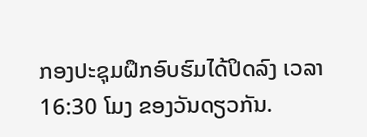ກອງປະຊຸມຝຶກອົບຮົມໄດ້ປິດລົງ ເວລາ 16:30 ໂມງ ຂອງວັນດຽວກັນ.